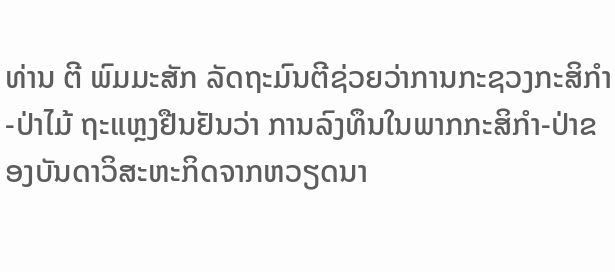ທ່ານ ຕີ ພົມມະສັກ ລັດຖະມົນຕີຊ່ວຍວ່າການກະຊວງກະສິກໍາ-ປ່າໄມ້ ຖະແຫຼງຢືນຢັນວ່າ ການລົງທຶນໃນພາກກະສິກໍາ-ປ່າຂອງບັນດາວິສະຫະກິດຈາກຫວຽດນາ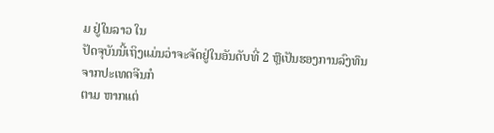ມ ຢູ່ໃນລາວ ໃນ
ປັດຈຸບັນນີ້ເຖິງແມ່ນວ່າຈະຈັດຢູ່ໃນອັນດັບທີ່ 2 ຫຼືເປັນຮອງການລົງທຶນຈາກປະເທດຈີນກໍ
ຕາມ ຫາກແຕ່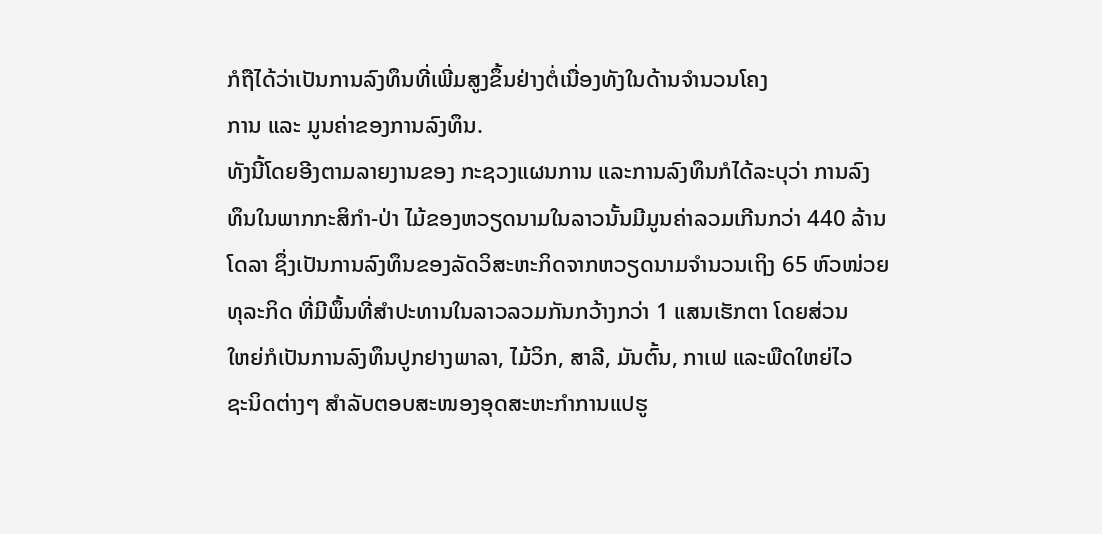ກໍຖືໄດ້ວ່າເປັນການລົງທຶນທີ່ເພີ່ມສູງຂຶ້ນຢ່າງຕໍ່ເນື່ອງທັງໃນດ້ານຈໍານວນໂຄງ
ການ ແລະ ມູນຄ່າຂອງການລົງທຶນ.
ທັງນີ້ໂດຍອີງຕາມລາຍງານຂອງ ກະຊວງແຜນການ ແລະການລົງທຶນກໍໄດ້ລະບຸວ່າ ການລົງ
ທຶນໃນພາກກະສິກໍາ-ປ່າ ໄມ້ຂອງຫວຽດນາມໃນລາວນັ້ນມີມູນຄ່າລວມເກີນກວ່າ 440 ລ້ານ
ໂດລາ ຊຶ່ງເປັນການລົງທຶນຂອງລັດວິສະຫະກິດຈາກຫວຽດນາມຈໍານວນເຖິງ 65 ຫົວໜ່ວຍ
ທຸລະກິດ ທີ່ມີພຶ້ນທີ່ສໍາປະທານໃນລາວລວມກັນກວ້າງກວ່າ 1 ແສນເຮັກຕາ ໂດຍສ່ວນ
ໃຫຍ່ກໍເປັນການລົງທຶນປູກຢາງພາລາ, ໄມ້ວິກ, ສາລີ, ມັນຕົ້ນ, ກາເຟ ແລະພືດໃຫຍ່ໄວ
ຊະນິດຕ່າງໆ ສໍາລັບຕອບສະໜອງອຸດສະຫະກໍາການແປຮູ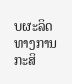ບຜະລິດທາງການກະສິ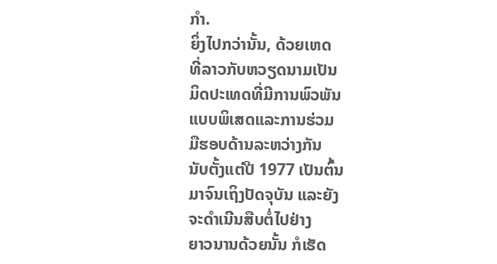ກໍາ.
ຍິ່ງໄປກວ່ານັ້ນ, ດ້ວຍເຫດ
ທີ່ລາວກັບຫວຽດນາມເປັນ
ມິດປະເທດທີ່ມີການພົວພັນ
ແບບພິເສດແລະການຮ່ວມ
ມືຮອບດ້ານລະຫວ່າງກັນ
ນັບຕັ້ງແຕ່ປີ 1977 ເປັນຕົ້ນ
ມາຈົນເຖິງປັດຈຸບັນ ແລະຍັງ
ຈະດໍາເນີນສືບຕໍ່ໄປຢ່າງ
ຍາວນານດ້ວຍນັ້ນ ກໍເຮັດ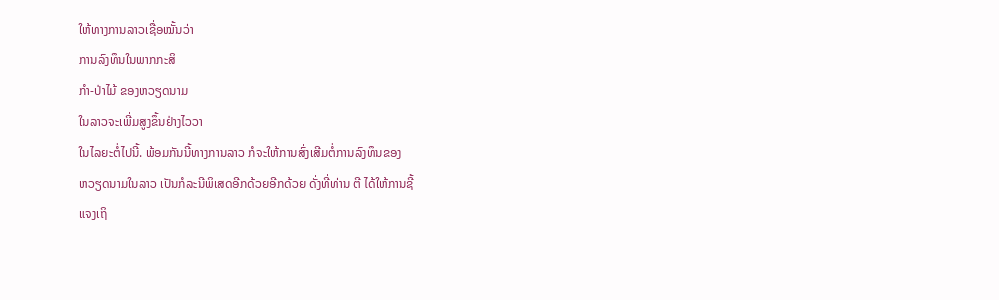ໃຫ້ທາງການລາວເຊື່ອໝັ້ນວ່າ
ການລົງທຶນໃນພາກກະສິ
ກໍາ-ປ່າໄມ້ ຂອງຫວຽດນາມ
ໃນລາວຈະເພີ່ມສູງຂຶ້ນຢ່າງໄວວາ
ໃນໄລຍະຕໍ່ໄປນີ້. ພ້ອມກັນນີ້ທາງການລາວ ກໍຈະໃຫ້ການສົ່ງເສີມຕໍ່ການລົງທຶນຂອງ
ຫວຽດນາມໃນລາວ ເປັນກໍລະນີພິເສດອີກດ້ວຍອີກດ້ວຍ ດັ່ງທີ່ທ່ານ ຕີ ໄດ້ໃຫ້ການຊີ້
ແຈງເຖິ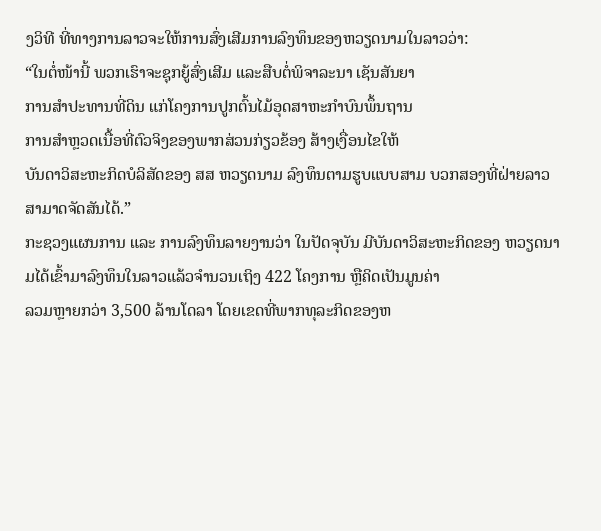ງວິທີ ທີ່ທາງການລາວຈະໃຫ້ການສົ່ງເສີມການລົງທຶນຂອງຫວຽດນາມໃນລາວວ່າ:
“ໃນຕໍ່ໜ້ານີ້ ພວກເຮົາຈະຊຸກຍູ້ສົ່ງເສີມ ແລະສືບຕໍ່ພິຈາລະນາ ເຊັນສັນຍາ
ການສໍາປະທານທີ່ດິນ ແກ່ໂຄງການປູກຕົ້ນໄມ້ອຸດສາຫະກໍາບົນພຶ້ນຖານ
ການສໍາຫຼວດເນື້ອທີ່ຕົວຈິງຂອງພາກສ່ວນກ່ຽວຂ້ອງ ສ້າງເງື່ອນໄຂໃຫ້
ບັນດາວິສະຫະກິດບໍລິສັດຂອງ ສສ ຫວຽດນາມ ລົງທຶນຕາມຮູບແບບສາມ ບວກສອງທີ່ຝ່າຍລາວສາມາດຈັດສັນໄດ້.”
ກະຊວງແຜນການ ແລະ ການລົງທຶນລາຍງານວ່າ ໃນປັດຈຸບັນ ມີບັນດາວິສະຫະກິດຂອງ ຫວຽດນາມໄດ້ເຂົ້າມາລົງທຶນໃນລາວແລ້ວຈໍານວນເຖິງ 422 ໂຄງການ ຫຼືຄິດເປັນມູນຄ່າ
ລວມຫຼາຍກວ່າ 3,500 ລ້ານໂດລາ ໂດຍເຂດທີ່ພາກທຸລະກິດຂອງຫ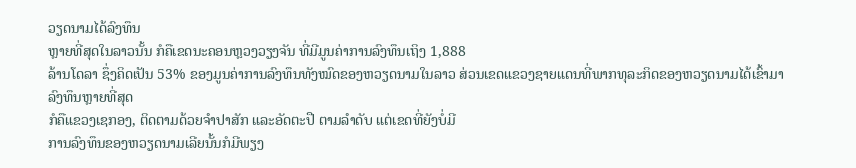ວຽດນາມໄດ້ລົງທຶນ
ຫຼາຍທີ່ສຸດໃນລາວນັ້ນ ກໍຄືເຂດນະຄອນຫຼວງວຽງຈັນ ທີ່ມີມູນຄ່າການລົງທຶນເຖິງ 1,888
ລ້ານໂດລາ ຊຶ່ງຄິດເປັນ 53% ຂອງມູນຄ່າການລົງທຶນທັງໝົດຂອງຫວຽດນາມໃນລາວ ສ່ວນເຂດແຂວງຊາຍແດນທີ່ພາກທຸລະກິດຂອງຫວຽດນາມໄດ້ເຂົ້າມາລົງທຶນຫຼາຍທີ່ສຸດ
ກໍຄືແຂວງເຊກອງ, ຕິດຕາມດ້ວຍຈໍາປາສັກ ແລະອັດຕະປື ຕາມລໍາດັບ ແຕ່ເຂດທີ່ຍັງບໍ່ມີ
ການລົງທຶນຂອງຫວຽດນາມເລີຍນັ້ນກໍມີພຽງ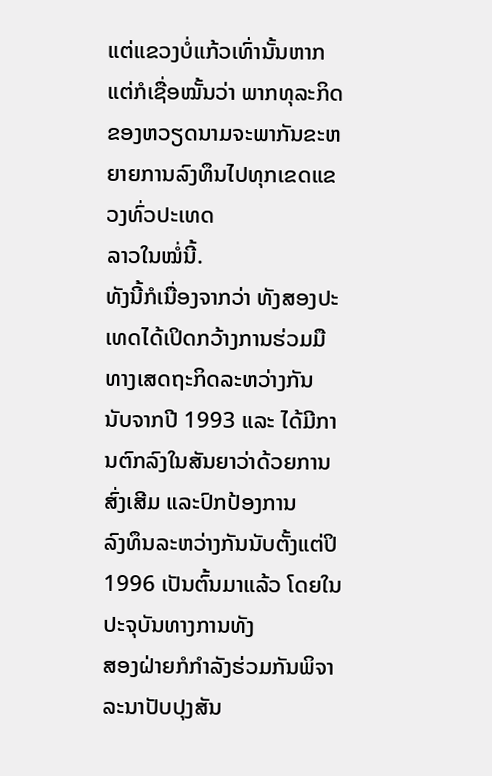ແຕ່ແຂວງບໍ່ແກ້ວເທົ່ານັ້ນຫາກແຕ່ກໍເຊື່ອໝັ້ນວ່າ ພາກທຸລະກິດຂອງຫວຽດນາມຈະພາກັນຂະຫຍາຍການລົງທຶນໄປທຸກເຂດແຂວງທົ່ວປະເທດ
ລາວໃນໝໍ່ນີ້.
ທັງນີ້ກໍເນື່ອງຈາກວ່າ ທັງສອງປະເທດໄດ້ເປິດກວ້າງການຮ່ວມມືທາງເສດຖະກິດລະຫວ່າງກັນ
ນັບຈາກປີ 1993 ແລະ ໄດ້ມີການຕົກລົງໃນສັນຍາວ່າດ້ວຍການສົ່ງເສີມ ແລະປົກປ້ອງການ
ລົງທຶນລະຫວ່າງກັນນັບຕັ້ງແຕ່ປິ 1996 ເປັນຕົ້ນມາແລ້ວ ໂດຍໃນປະຈຸບັນທາງການທັງ
ສອງຝ່າຍກໍກໍາລັງຮ່ວມກັນພິຈາລະນາປັບປຸງສັນ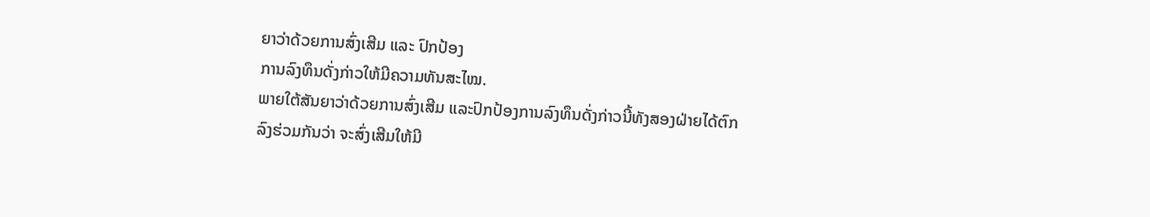ຍາວ່າດ້ວຍການສົ່ງເສີມ ແລະ ປົກປ້ອງ
ການລົງທຶນດັ່ງກ່າວໃຫ້ມີຄວາມທັນສະໄໝ.
ພາຍໃຕ້ສັນຍາວ່າດ້ວຍການສົ່ງເສີມ ແລະປົກປ້ອງການລົງທຶນດັ່ງກ່າວນີ້ທັງສອງຝ່າຍໄດ້ຕົກ
ລົງຮ່ວມກັນວ່າ ຈະສົ່ງເສີມໃຫ້ມີ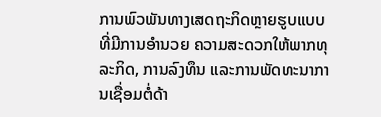ການພົວພັນທາງເສດຖະກິດຫຼາຍຮູບແບບ ທີ່ມີການອໍານວຍ ຄວາມສະດວກໃຫ້ພາກທຸລະກິດ, ການລົງທຶນ ແລະການພັດທະນາການເຊື່ອມຕໍ່ດ້າ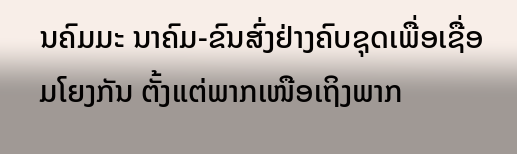ນຄົມມະ ນາຄົມ-ຂົນສົ່ງຢ່າງຄົບຊຸດເພື່ອເຊື່ອມໂຍງກັນ ຕັ້ງແຕ່ພາກເໜືອເຖິງພາກ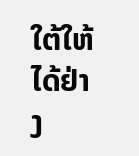ໃຕ້ໃຫ້ໄດ້ຢ່າງ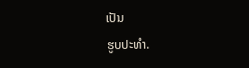ເປັນ
ຮູບປະທໍາ.